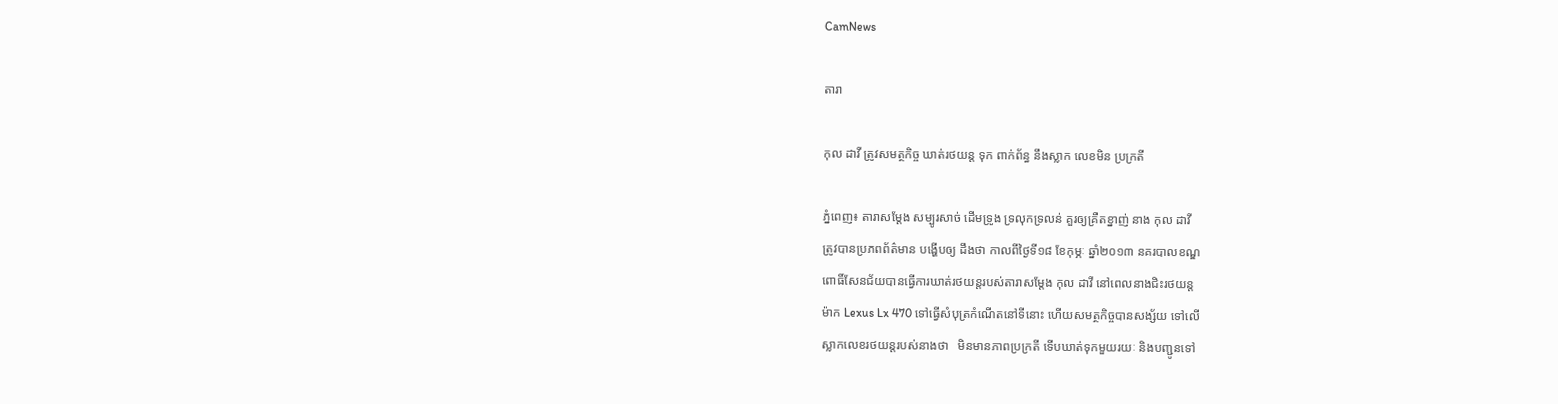CamNews

តារា

កុល ដាវី ត្រូវសមត្ថកិច្ច ឃាត់រថយន្ត ទុក ពាក់ព័ន្ធ នឹងស្លាក លេខមិន ប្រក្រតី

ភ្នំពេញ៖ តារាសម្តែង សម្បូរសាច់ ដើមទ្រូង ទ្រលុកទ្រលន់ គួរឲ្យគ្រឺតខ្នាញ់ នាង កុល ដាវី
ត្រូវបានប្រភពព័ត៌មាន បង្ហើបឲ្យ ដឹងថា កាលពីថ្ងៃទី១៨ ខែកុម្ភៈ ឆ្នាំ២០១៣ នគរបាលខណ្ឌ
ពោធិ៍សែនជ័យបានធ្វើការឃាត់រថយន្តរបស់តារាសម្តែង កុល ដាវី នៅពេលនាងជិះរថយន្ត
ម៉ាក Lexus Lx 470 ទៅធ្វើសំបុត្រកំណើតនៅទីនោះ ហើយសមត្ថកិច្ចបានសង្ស័យ ទៅលើ
ស្លាកលេខរថយន្តរបស់នាងថា   មិនមានភាពប្រក្រតី ទើបឃាត់ទុកមួយរយៈ និងបញ្ជូនទៅ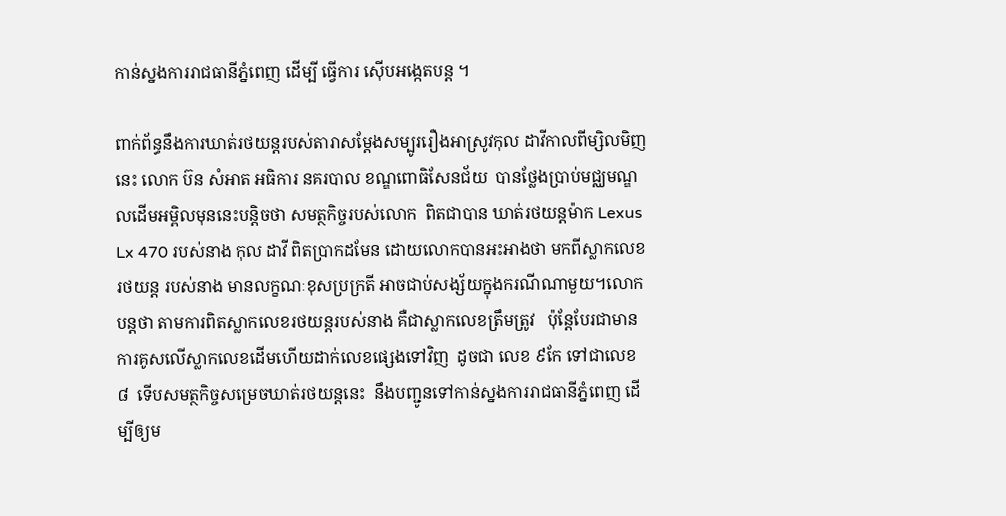កាន់ស្នងការរាជធានីភ្នំពេញ ដើម្បី ធ្វើការ ស៊ើបអង្កេតបន្ត ។

ពាក់ព័ន្ធនឹងការឃាត់រថយន្តរបស់តារាសម្តែងសម្បូររឿងអាស្រូវកុល ដាវីកាលពីម្សិលមិញ
នេះ លោក ប៊ន សំអាត អធិការ នគរបាល ខណ្ឌពោធិសែនជ័យ  បានថ្លែងប្រាប់មជ្ឈមណ្ឌ
លដើមអម្ពិលមុននេះបន្តិចថា សមត្ថកិច្ចរបស់លោក  ពិតជាបាន ឃាត់រថយន្តម៉ាក Lexus
Lx 470 របស់នាង កុល ដាវី ពិតប្រាកដមែន ដោយលោកបានអះអាងថា មកពីស្លាកលេខ
រថយន្ត របស់នាង មានលក្ខណៈខុសប្រក្រតី អាចជាប់សង្ស័យក្នុងករណីណាមួយ។លោក
បន្តថា តាមការពិតស្លាកលេខរថយន្តរបស់នាង គឺជាស្លាកលេខត្រឹមត្រូវ   ប៉ុន្តែបែរជាមាន
ការគូសលើស្លាកលេខដើមហើយដាក់លេខផ្សេងទៅវិញ  ដូចជា លេខ ៩កែ ទៅជាលេខ
៨  ទើបសមត្ថកិច្ចសម្រេចឃាត់រថយន្តនេះ  នឹងបញ្ជូនទៅកាន់ស្នងការរាជធានីភ្នំពេញ ដើ
ម្បីឲ្យម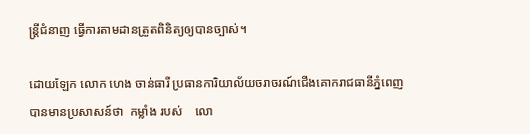ន្ត្រីជំនាញ ធ្វើការតាមដានត្រួតពិនិត្យឲ្យបានច្បាស់។

ដោយឡែក លោក ហេង ចាន់ធារី ប្រធានការិយាល័យចរាចរណ៍ជើងគោករាជធានីភ្នំពេញ
បានមានប្រសាសន៍ថា  កម្លាំង របស់    លោ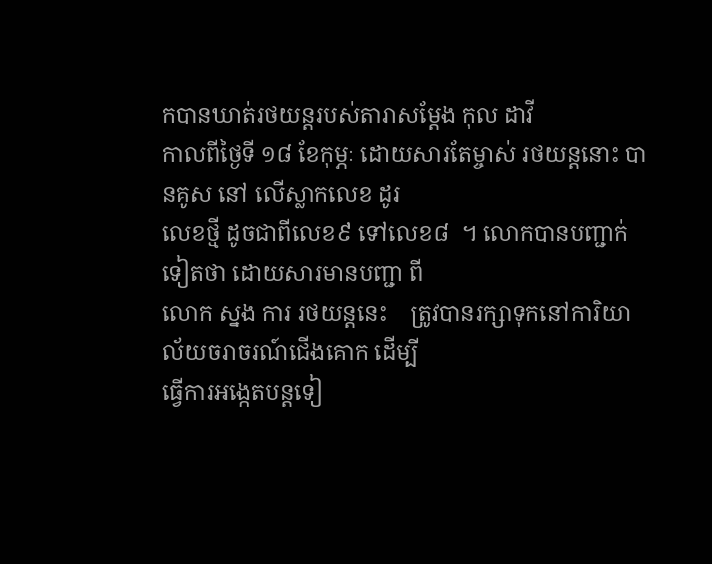កបានឃាត់រថយន្តរបស់តារាសម្ដែង កុល ដាវី
កាលពីថ្ងៃទី ១៨ ខែកុម្ភៈ ដោយសារតែម្ចាស់ រថយន្តនោះ បានគូស នៅ លើស្លាកលេខ ដូរ
លេខថ្មី ដូចជាពីលេខ៩ ទៅលេខ៨  ។ លោកបានបញ្ជាក់ទៀតថា ដោយសារមានបញ្ជា ពី
លោក ស្នង ការ រថយន្តនេះ    ត្រូវបានរក្សាទុកនៅការិយាល័យចរាចរណ៍ជើងគោក ដើម្បី
ធ្វើការអង្កេតបន្តទៀ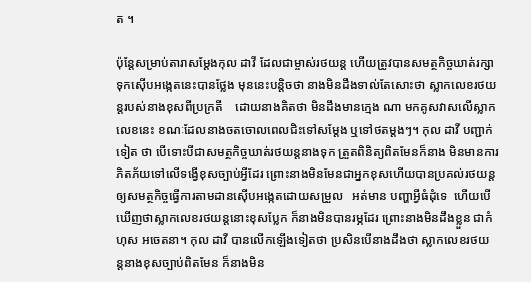ត ។

ប៉ុន្តែសម្រាប់តារាសម្តែងកុល ដាវី ដែលជាម្ចាស់រថយន្ត ហើយត្រូវបានសមត្ថកិច្ចឃាត់រក្សា
ទុកស៊ើបអង្កេតនេះបានថ្លែង មុននេះបន្តិចថា នាងមិនដឹងទាល់តែសោះថា ស្លាកលេខរថយ
ន្តរបស់នាងខុសពីប្រក្រតី    ដោយនាងគិតថា មិនដឹងមានក្មេង ណា មកគូសវាសលើស្លាក
លេខនេះ ខណៈដែលនាងចតចោលពេលជិះទៅសម្តែង ឬទៅថតម្តងៗ។ កុល ដាវី បញ្ជាក់
ទៀត ថា បើទោះបីជាសមត្ថកិច្ចឃាត់រថយន្តនាងទុក ត្រួតពិនិត្យពិតមែនក៏នាង មិនមានការ
ភិតភ័យទៅលើទង្វើខុសច្បាប់អ្វីដែរ ព្រោះនាងមិនមែនជាអ្នកខុសហើយបានប្រគល់រថយន្ត
ឲ្យសមត្ថកិច្ចធ្វើការតាមដានស៊ើបអង្កេតដោយសម្រួល   អត់មាន បញ្ហាអ្វីធំដុំទេ  ហើយបើ
ឃើញថាស្លាកលេខរថយន្តនោះខុសប្លែក ក៏នាងមិនបានរម្ភដែរ ព្រោះនាងមិនដឹងខ្លួន ជាកំ
ហុស អចេតនា។ កុល ដាវី បានលើកឡើងទៀតថា ប្រសិនបើនាងដឹងថា ស្លាកលេខរថយ
ន្តនាងខុសច្បាប់ពិតមែន ក៏នាងមិន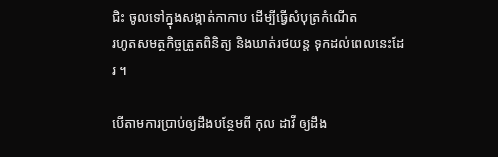ជិះ ចូលទៅក្នុងសង្កាត់កាកាប ដើម្បីធ្វើសំបុត្រកំណើត
រហូតសមត្ថកិច្ចត្រួតពិនិត្យ និងឃាត់រថយន្ត ទុកដល់ពេលនេះដែរ ។

បើតាមការប្រាប់ឲ្យដឹងបន្ថែមពី កុល ដាវី ឲ្យដឹង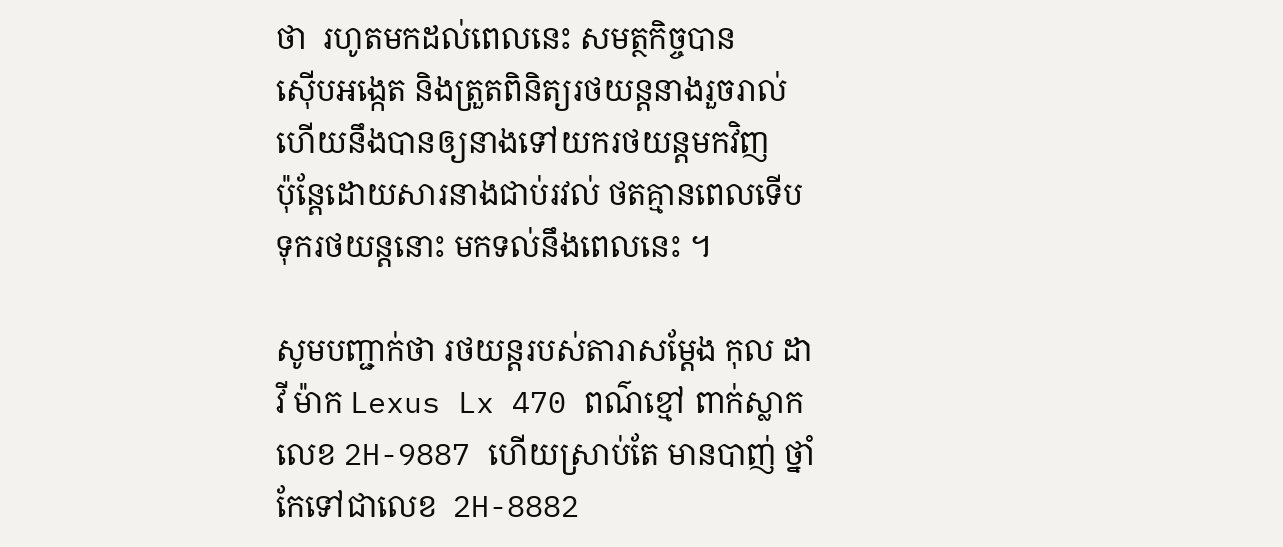ថា  រហូតមកដល់ពេលនេះ សមត្ថកិច្ចបាន
ស៊ើបអង្កេត និងត្រួតពិនិត្យរថយន្តនាងរួចរាល់ហើយនឹងបានឲ្យនាងទៅយករថយន្តមកវិញ
ប៉ុន្តែដោយសារនាងជាប់រវល់ ថតគ្មានពេលទើប ទុករថយន្តនោះ មកទល់នឹងពេលនេះ ។

សូមបញ្ជាក់ថា រថយន្តរបស់តារាសម្ដែង កុល ដាវី ម៉ាក Lexus Lx 470 ពណ៌ខ្មៅ ពាក់ស្លាក
លេខ 2H-9887 ហើយស្រាប់តែ មានបាញ់ ថ្នាំកែទៅជាលេខ  2H-8882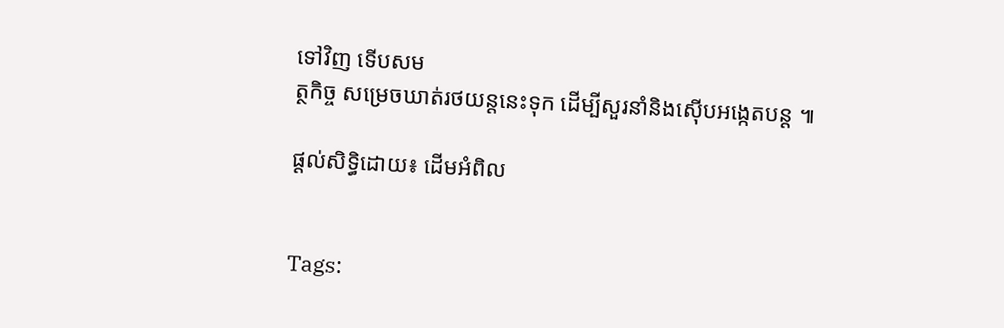ទៅវិញ ទើបសម
ត្ថកិច្ច សម្រេចឃាត់រថយន្តនេះទុក ដើម្បីសួរនាំនិងស៊ើបអង្កេតបន្ត ៕

ផ្តល់សិទ្ធិដោយ៖ ដើមអំពិល


Tags: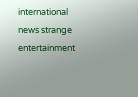international news strange entertainment